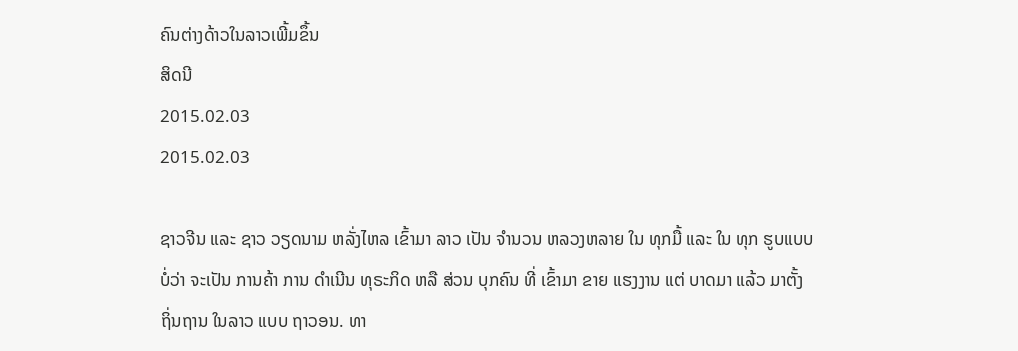ຄົນຕ່າງດ້າວໃນລາວເພີ້ມຂຶ້ນ
ສິດນີ
2015.02.03
2015.02.03

ຊາວຈີນ ແລະ ຊາວ ວຽດນາມ ຫລັ່ງໄຫລ ເຂົ້າມາ ລາວ ເປັນ ຈຳນວນ ຫລວງຫລາຍ ໃນ ທຸກມື້ ແລະ ໃນ ທຸກ ຮູບແບບ ບໍ່ວ່າ ຈະເປັນ ການຄ້າ ການ ດຳເນີນ ທຸຣະກິດ ຫລື ສ່ວນ ບຸກຄົນ ທີ່ ເຂົ້າມາ ຂາຍ ແຮງງານ ແຕ່ ບາດມາ ແລ້ວ ມາຕັ້ງ ຖິ່ນຖານ ໃນລາວ ແບບ ຖາວອນ. ທາ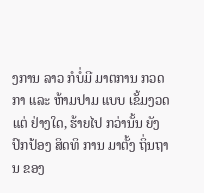ງການ ລາວ ກໍບໍ່ມີ ມາຕການ ກວດກາ ແລະ ຫ້າມປາມ ແບບ ເຂັ້ມງວດ ແຕ່ ຢ່າງໃດ, ຮ້າຍໄປ ກວ່ານັ້ນ ຍັງ ປົກປ້ອງ ສິດທິ ການ ມາຕັ້ງ ຖິ່ນຖານ ຂອງ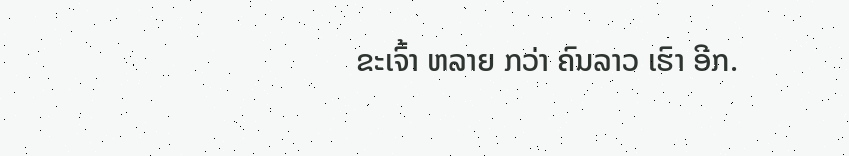ຂະເຈົ້າ ຫລາຍ ກວ່າ ຄົນລາວ ເຮົາ ອີກ.